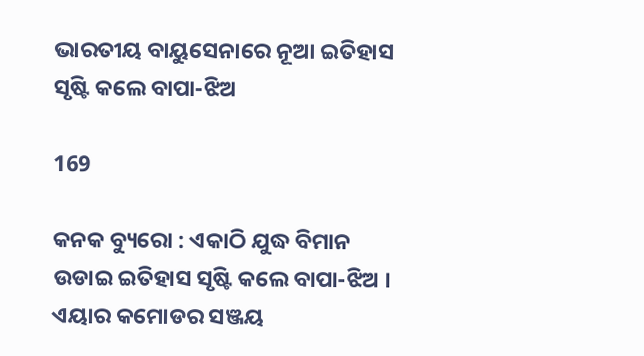ଭାରତୀୟ ବାୟୁସେନାରେ ନୂଆ ଇତିହାସ ସୃଷ୍ଟି କଲେ ବାପା-ଝିଅ

169

କନକ ବ୍ୟୁରୋ : ଏକାଠି ଯୁଦ୍ଧ ବିମାନ ଉଡାଇ ଇତିହାସ ସୃଷ୍ଟି କଲେ ବାପା-ଝିଅ । ଏୟାର କମୋଡର ସଞ୍ଜୟ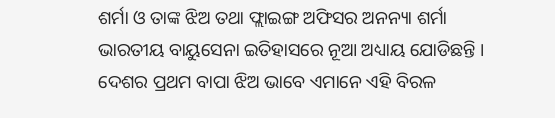ଶର୍ମା ଓ ତାଙ୍କ ଝିଅ ତଥା ଫ୍ଲାଇଙ୍ଗ ଅଫିସର ଅନନ୍ୟା ଶର୍ମା ଭାରତୀୟ ବାୟୁସେନା ଇତିହାସରେ ନୂଆ ଅଧ୍ୟାୟ ଯୋଡିଛନ୍ତି । ଦେଶର ପ୍ରଥମ ବାପା ଝିଅ ଭାବେ ଏମାନେ ଏହି ବିରଳ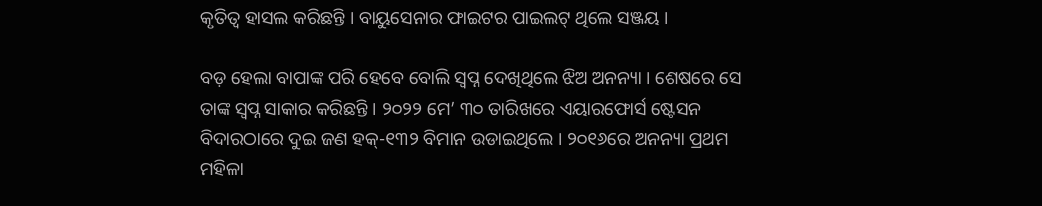କୃତିତ୍ୱ ହାସଲ କରିଛନ୍ତି । ବାୟୁସେନାର ଫାଇଟର ପାଇଲଟ୍ ଥିଲେ ସଞ୍ଜୟ ।

ବଡ଼ ହେଲା ବାପାଙ୍କ ପରି ହେବେ ବୋଲି ସ୍ୱପ୍ନ ଦେଖିଥିଲେ ଝିଅ ଅନନ୍ୟା । ଶେଷରେ ସେ ତାଙ୍କ ସ୍ୱପ୍ନ ସାକାର କରିଛନ୍ତି । ୨୦୨୨ ମେ’ ୩୦ ତାରିଖରେ ଏୟାରଫୋର୍ସ ଷ୍ଟେସନ ବିଦାରଠାରେ ଦୁଇ ଜଣ ହକ୍-୧୩୨ ବିମାନ ଉଡାଇଥିଲେ । ୨୦୧୬ରେ ଅନନ୍ୟା ପ୍ରଥମ ମହିଳା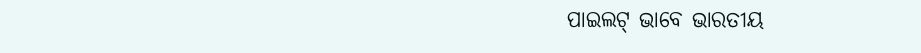ପାଇଲଟ୍ ଭାବେ ଭାରତୀୟ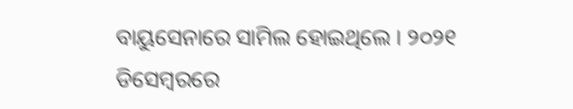ବାୟୁସେନାରେ ସାମିଲ ହୋଇଥିଲେ । ୨୦୨୧ ଡିସେମ୍ବରରେ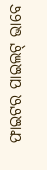ଫାଇଟର ପାଇଲଟ୍ ଭାବେ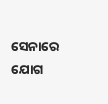ସେନାରେ ଯୋଗ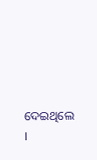ଦେଇଥିଲେ ।